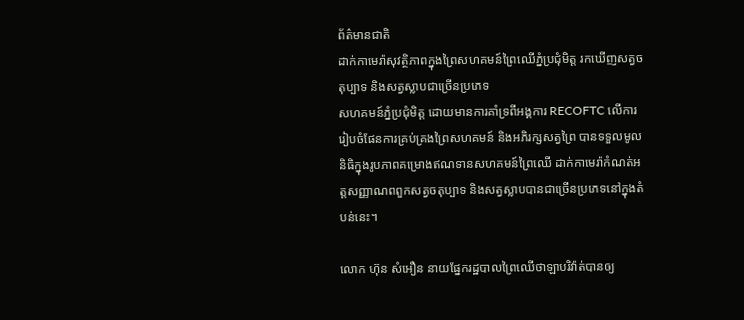ព័ត៌មានជាតិ
ដាក់កាមេរ៉ាសុវត្ថិភាពក្នុងព្រៃសហគមន៍ព្រៃឈើភ្នំប្រជុំមិត្ត រកឃើញសត្វចតុប្បាទ និងសត្វស្លាបជាច្រើនប្រភេទ
សហគមន៍ភ្នំប្រជុំមិត្ត ដោយមានការគាំទ្រពីអង្គការ RECOFTC លើការរៀបចំផែនការគ្រប់គ្រងព្រៃសហគមន៍ និងអភិរក្សសត្វព្រៃ បានទទួលមូលនិធិក្នុងរូបភាពគម្រោងឥណទានសហគមន៍ព្រៃឈើ ដាក់កាមេរ៉ាកំណត់អត្តសញ្ញាណពពួកសត្វចតុប្បាទ និងសត្វស្លាបបានជាច្រើនប្រភេទនៅក្នុងតំបន់នេះ។

លោក ហ៊ុន សំអឿន នាយផ្នែករដ្ឋបាលព្រៃឈើថាឡាបរិវ៉ាត់បានឲ្យ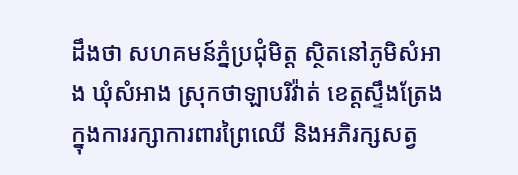ដឹងថា សហគមន៍ភ្នំប្រជុំមិត្ត ស្ថិតនៅភូមិសំអាង ឃុំសំអាង ស្រុកថាឡាបរិវ៉ាត់ ខេត្តស្ទឹងត្រែង ក្នុងការរក្សាការពារព្រៃឈើ និងអភិរក្សសត្វ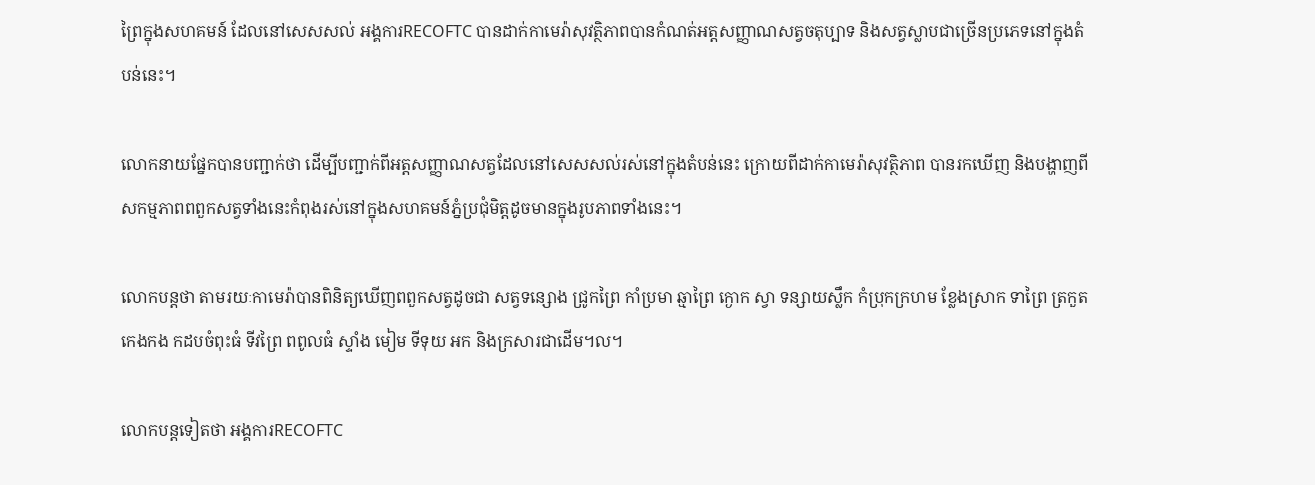ព្រៃក្នុងសហគមន៍ ដែលនៅសេសសល់ អង្គការRECOFTC បានដាក់កាមេរ៉ាសុវត្ថិភាពបានកំណត់អត្តសញ្ញាណសត្វចតុប្បាទ និងសត្វស្លាបជាច្រើនប្រភេទនៅក្នុងតំបន់នេះ។

លោកនាយផ្នែកបានបញ្ជាក់ថា ដើម្បីបញ្ជាក់ពីអត្តសញ្ញាណសត្វដែលនៅសេសសល់រស់នៅក្នុងតំបន់នេះ ក្រោយពីដាក់កាមេរ៉ាសុវត្ថិភាព បានរកឃើញ និងបង្ហាញពីសកម្មភាពពពួកសត្វទាំងនេះកំពុងរស់នៅក្នុងសហគមន៍ភ្នំប្រជុំមិត្តដូចមានក្នុងរូបភាពទាំងនេះ។

លោកបន្តថា តាមរយៈកាមេរ៉ាបានពិនិត្យឃើញពពួកសត្វដូចជា សត្វទន្សោង ជ្រូកព្រៃ កាំប្រមា ឆ្មាព្រៃ ក្ងោក ស្វា ទន្សាយស្លឹក កំប្រុកក្រហម ខ្លែងស្រាក ទាព្រៃ ត្រកួត កេងកង កដបចំពុះធំ ទីវព្រៃ ពពូលធំ ស្ទាំង មៀម ទីទុយ អក និងក្រសារជាដើម។ល។

លោកបន្តទៀតថា អង្គការRECOFTC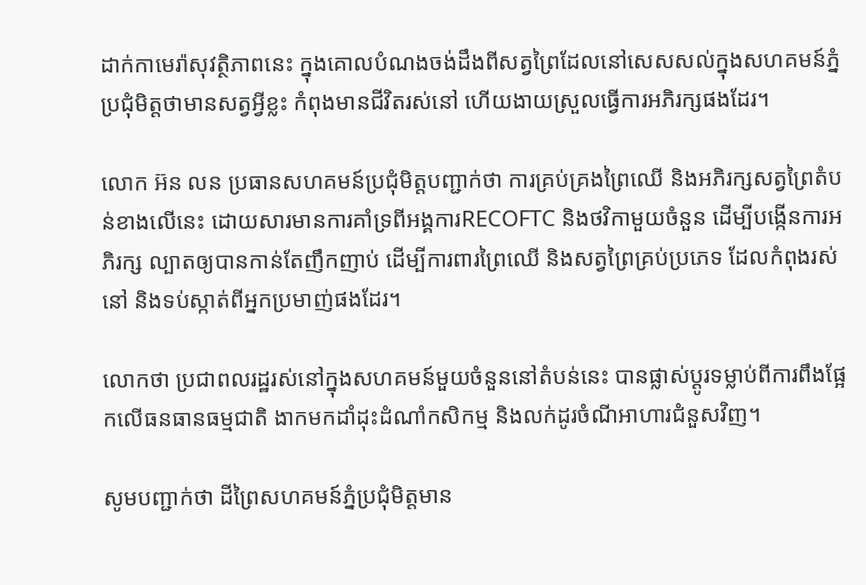ដាក់កាមេរ៉ាសុវត្ថិភាពនេះ ក្នុងគោលបំណងចង់ដឹងពីសត្វព្រៃដែលនៅសេសសល់ក្នុងសហគមន៍ភ្នំប្រជុំមិត្តថាមានសត្វអ្វីខ្លះ កំពុងមានជីវិតរស់នៅ ហើយងាយស្រួលធ្វើការអភិរក្សផងដែរ។

លោក អ៊ន លន ប្រធានសហគមន៍ប្រជុំមិត្តបញ្ជាក់ថា ការគ្រប់គ្រងព្រៃឈើ និងអភិរក្សសត្វព្រៃតំបន់ខាងលើនេះ ដោយសារមានការគាំទ្រពីអង្គការRECOFTC និងថវិកាមួយចំនួន ដើម្បីបង្កើនការអភិរក្ស ល្បាតឲ្យបានកាន់តែញឹកញាប់ ដើម្បីការពារព្រៃឈើ និងសត្វព្រៃគ្រប់ប្រភេទ ដែលកំពុងរស់នៅ និងទប់ស្កាត់ពីអ្នកប្រមាញ់ផងដែរ។

លោកថា ប្រជាពលរដ្ឋរស់នៅក្នុងសហគមន៍មួយចំនួននៅតំបន់នេះ បានផ្លាស់ប្ដូរទម្លាប់ពីការពឹងផ្អែកលើធនធានធម្មជាតិ ងាកមកដាំដុះដំណាំកសិកម្ម និងលក់ដូរចំណីអាហារជំនួសវិញ។

សូមបញ្ជាក់ថា ដីព្រៃសហគមន៍ភ្នំប្រជុំមិត្តមាន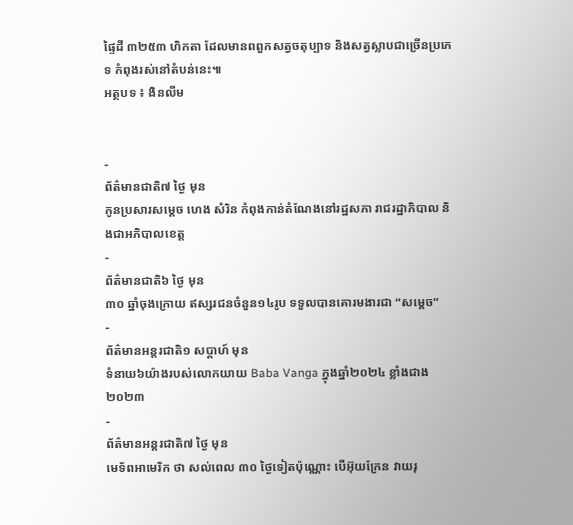ផ្ទៃដី ៣២៥៣ ហិកតា ដែលមានពពួកសត្វចតុប្បាទ និងសត្វស្លាបជាច្រើនប្រភេទ កំពុងរស់នៅតំបន់នេះ៕
អត្ថបទ ៖ ងិនលីម


-
ព័ត៌មានជាតិ៧ ថ្ងៃ មុន
កូនប្រសារសម្ដេច ហេង សំរិន កំពុងកាន់តំណែងនៅរដ្ឋសភា រាជរដ្ឋាភិបាល និងជាអភិបាលខេត្ត
-
ព័ត៌មានជាតិ៦ ថ្ងៃ មុន
៣០ ឆ្នាំចុងក្រោយ ឥស្សរជនចំនួន១៤រូប ទទួលបានគោរមងារជា “សម្ដេច”
-
ព័ត៌មានអន្ដរជាតិ១ សប្តាហ៍ មុន
ទំនាយ៦យ៉ាងរបស់លោកយាយ Baba Vanga ក្នុងឆ្នាំ២០២៤ ខ្លាំងជាង ២០២៣
-
ព័ត៌មានអន្ដរជាតិ៧ ថ្ងៃ មុន
មេទ័ពអាមេរិក ថា សល់ពេល ៣០ ថ្ងៃទៀតប៉ុណ្ណោះ បើអ៊ុយក្រែន វាយរុ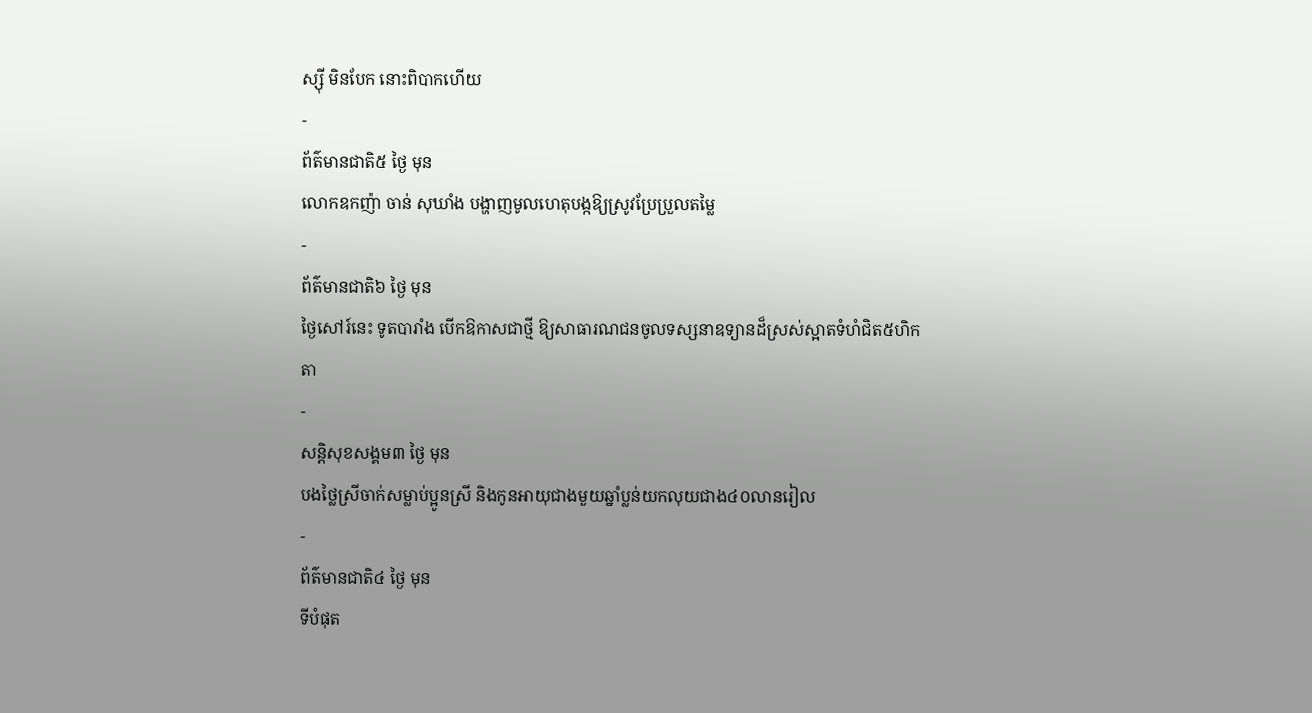ស្ស៊ី មិនបែក នោះពិបាកហើយ
-
ព័ត៌មានជាតិ៥ ថ្ងៃ មុន
លោកឧកញ៉ា ចាន់ សុឃាំង បង្ហាញមូលហេតុបង្កឱ្យស្រូវប្រែប្រួលតម្លៃ
-
ព័ត៌មានជាតិ៦ ថ្ងៃ មុន
ថ្ងៃសៅរ៍នេះ ទូតបារាំង បើកឱកាសជាថ្មី ឱ្យសាធារណជនចូលទស្សនាឧទ្យានដ៏ស្រស់ស្អាតទំហំជិត៥ហិកតា
-
សន្តិសុខសង្គម៣ ថ្ងៃ មុន
បងថ្លៃស្រីចាក់សម្លាប់ប្អូនស្រី និងកូនអាយុជាងមួយឆ្នាំប្លន់យកលុយជាង៤០លានរៀល
-
ព័ត៌មានជាតិ៤ ថ្ងៃ មុន
ទីបំផុត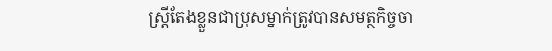ស្រ្តីតែងខ្លួនជាប្រុសម្នាក់ត្រូវបានសមត្ថកិច្ចចា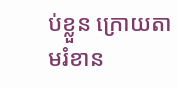ប់ខ្លួន ក្រោយតាមរំខាន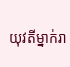យុវតីម្នាក់រា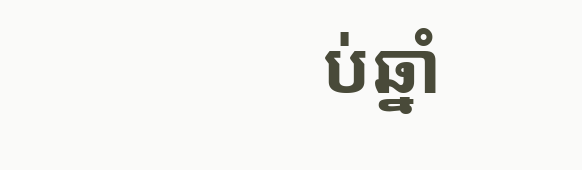ប់ឆ្នាំ